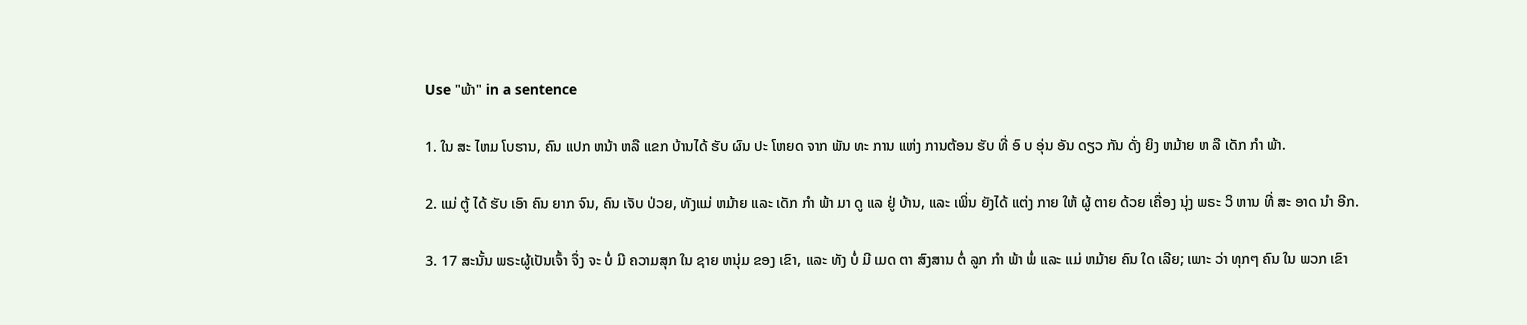Use "ພ້າ" in a sentence

1. ໃນ ສະ ໄຫມ ໂບຮານ, ຄົນ ແປກ ຫນ້າ ຫລື ແຂກ ບ້ານໄດ້ ຮັບ ຜົນ ປະ ໂຫຍດ ຈາກ ພັນ ທະ ການ ແຫ່ງ ການຕ້ອນ ຮັບ ທີ່ ອົ ບ ອຸ່ນ ອັນ ດຽວ ກັນ ດັ່ງ ຍິງ ຫມ້າຍ ຫ ລື ເດັກ ກໍາ ພ້າ.

2. ແມ່ ຕູ້ ໄດ້ ຮັບ ເອົາ ຄົນ ຍາກ ຈົນ, ຄົນ ເຈັບ ປ່ວຍ, ທັງແມ່ ຫມ້າຍ ແລະ ເດັກ ກໍາ ພ້າ ມາ ດູ ແລ ຢູ່ ບ້ານ, ແລະ ເພິ່ນ ຍັງໄດ້ ແຕ່ງ ກາຍ ໃຫ້ ຜູ້ ຕາຍ ດ້ວຍ ເຄື່ອງ ນຸ່ງ ພຣະ ວິ ຫານ ທີ່ ສະ ອາດ ນໍາ ອີກ.

3. 17 ສະນັ້ນ ພຣະຜູ້ເປັນເຈົ້າ ຈຶ່ງ ຈະ ບໍ່ ມີ ຄວາມສຸກ ໃນ ຊາຍ ຫນຸ່ມ ຂອງ ເຂົາ, ແລະ ທັງ ບໍ່ ມີ ເມດ ຕາ ສົງສານ ຕໍ່ ລູກ ກໍາ ພ້າ ພໍ່ ແລະ ແມ່ ຫມ້າຍ ຄົນ ໃດ ເລີຍ; ເພາະ ວ່າ ທຸກໆ ຄົນ ໃນ ພວກ ເຂົາ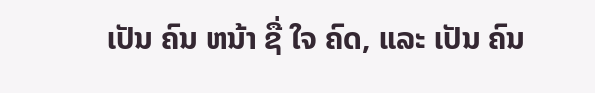ເປັນ ຄົນ ຫນ້າ ຊື່ ໃຈ ຄົດ, ແລະ ເປັນ ຄົນ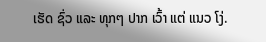ເຮັດ ຊົ່ວ ແລະ ທຸກໆ ປາກ ເວົ້າ ແຕ່ ແນວ ໂງ່.